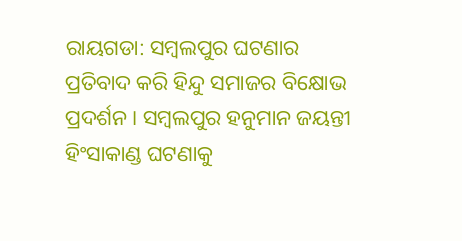ରାୟଗଡା: ସମ୍ବଲପୁର ଘଟଣାର ପ୍ରତିବାଦ କରି ହିନ୍ଦୁ ସମାଜର ବିକ୍ଷୋଭ ପ୍ରଦର୍ଶନ । ସମ୍ବଲପୁର ହନୁମାନ ଜୟନ୍ତୀ ହିଂସାକାଣ୍ଡ ଘଟଣାକୁ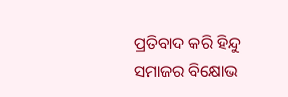ପ୍ରତିବାଦ କରି ହିନ୍ଦୁ ସମାଜର ବିକ୍ଷୋଭ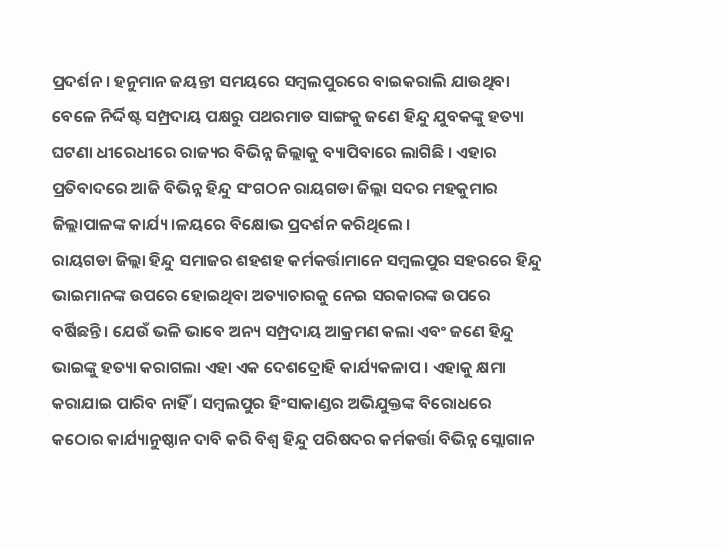ପ୍ରଦର୍ଶନ । ହନୁମାନ ଜୟନ୍ତୀ ସମୟରେ ସମ୍ବଲପୁରରେ ବାଇକରାଲି ଯାଉଥିବା ବେଳେ ନିର୍ଦ୍ଦିଷ୍ଟ ସମ୍ପ୍ରଦାୟ ପକ୍ଷରୁ ପଥରମାଡ ସାଙ୍ଗକୁ ଜଣେ ହିନ୍ଦୁ ଯୁବକଙ୍କୁ ହତ୍ୟା ଘଟଣା ଧୀରେଧୀରେ ରାଜ୍ୟର ବିଭିନ୍ନ ଜିଲ୍ଲାକୁ ବ୍ୟାପିବାରେ ଲାଗିଛି । ଏହାର ପ୍ରତିବାଦରେ ଆଜି ବିଭିନ୍ନ ହିନ୍ଦୁ ସଂଗଠନ ରାୟଗଡା ଜିଲ୍ଲା ସଦର ମହକୁମାର ଜିଲ୍ଲାପାଳଙ୍କ କାର୍ଯ୍ୟ।ଳୟରେ ବିକ୍ଷୋଭ ପ୍ରଦର୍ଶନ କରିଥିଲେ ।
ରାୟଗଡା ଜିଲ୍ଲା ହିନ୍ଦୁ ସମାଜର ଶହଶହ କର୍ମକର୍ତ୍ତାମାନେ ସମ୍ବଲପୁର ସହରରେ ହିନ୍ଦୁ ଭାଇମାନଙ୍କ ଉପରେ ହୋଇଥିବା ଅତ୍ୟାଚାରକୁ ନେଇ ସରକାରଙ୍କ ଉପରେ ବର୍ଷିଛନ୍ତି । ଯେଉଁ ଭଳି ଭାବେ ଅନ୍ୟ ସମ୍ପ୍ରଦାୟ ଆକ୍ରମଣ କଲା ଏବଂ ଜଣେ ହିନ୍ଦୁ ଭାଇଙ୍କୁ ହତ୍ୟା କରାଗଲା ଏହା ଏକ ଦେଶଦ୍ରୋହି କାର୍ଯ୍ୟକଳାପ । ଏହାକୁ କ୍ଷମା କରାଯାଇ ପାରିବ ନାହିଁ । ସମ୍ବଲପୁର ହିଂସାକାଣ୍ଡର ଅଭିଯୁକ୍ତଙ୍କ ବିରୋଧରେ କଠୋର କାର୍ଯ୍ୟାନୁଷ୍ଠାନ ଦାବି କରି ବିଶ୍ବ ହିନ୍ଦୁ ପରିଷଦର କର୍ମକର୍ତ୍ତା ବିଭିନ୍ନ ସ୍ଲୋଗାନ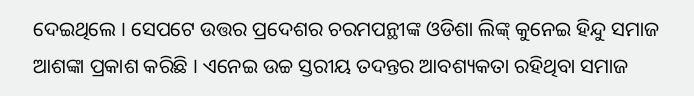ଦେଇଥିଲେ । ସେପଟେ ଉତ୍ତର ପ୍ରଦେଶର ଚରମପନ୍ଥୀଙ୍କ ଓଡିଶା ଲିଙ୍କ୍ କୁନେଇ ହିନ୍ଦୁ ସମାଜ ଆଶଙ୍କା ପ୍ରକାଶ କରିଛି । ଏନେଇ ଉଚ୍ଚ ସ୍ତରୀୟ ତଦନ୍ତର ଆବଶ୍ୟକତା ରହିଥିବା ସମାଜ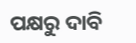ପକ୍ଷରୁ ଦାବି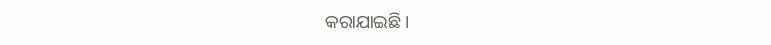କରାଯାଇଛି ।